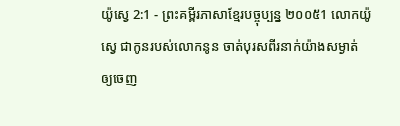យ៉ូស្វេ 2:1 - ព្រះគម្ពីរភាសាខ្មែរបច្ចុប្បន្ន ២០០៥1 លោកយ៉ូស្វេ ជាកូនរបស់លោកនូន ចាត់បុរសពីរនាក់យ៉ាងសម្ងាត់ ឲ្យចេញ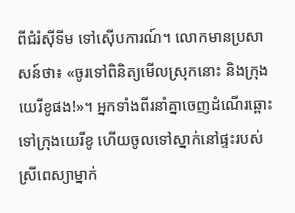ពីជំរំស៊ីទីម ទៅស៊ើបការណ៍។ លោកមានប្រសាសន៍ថា៖ «ចូរទៅពិនិត្យមើលស្រុកនោះ និងក្រុងយេរីខូផង!»។ អ្នកទាំងពីរនាំគ្នាចេញដំណើរឆ្ពោះទៅក្រុងយេរីខូ ហើយចូលទៅស្នាក់នៅផ្ទះរបស់ស្រីពេស្យាម្នាក់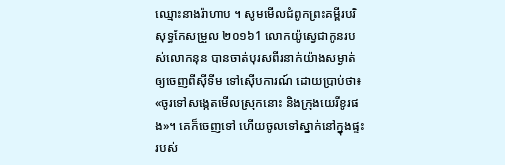ឈ្មោះនាងរ៉ាហាប ។ សូមមើលជំពូកព្រះគម្ពីរបរិសុទ្ធកែសម្រួល ២០១៦1 លោកយ៉ូស្វេជាកូនរបស់លោកនុន បានចាត់បុរសពីរនាក់យ៉ាងសម្ងាត់ ឲ្យចេញពីស៊ីទីម ទៅស៊ើបការណ៍ ដោយប្រាប់ថា៖ «ចូរទៅសង្កេតមើលស្រុកនោះ និងក្រុងយេរីខូរផង»។ គេក៏ចេញទៅ ហើយចូលទៅស្នាក់នៅក្នុងផ្ទះរបស់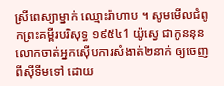ស្រីពេស្យាម្នាក់ ឈ្មោះរ៉ាហាប ។ សូមមើលជំពូកព្រះគម្ពីរបរិសុទ្ធ ១៩៥៤1 យ៉ូស្វេ ជាកូននុន លោកចាត់អ្នកស៊ើបការសំងាត់២នាក់ ឲ្យចេញពីស៊ីទីមទៅ ដោយ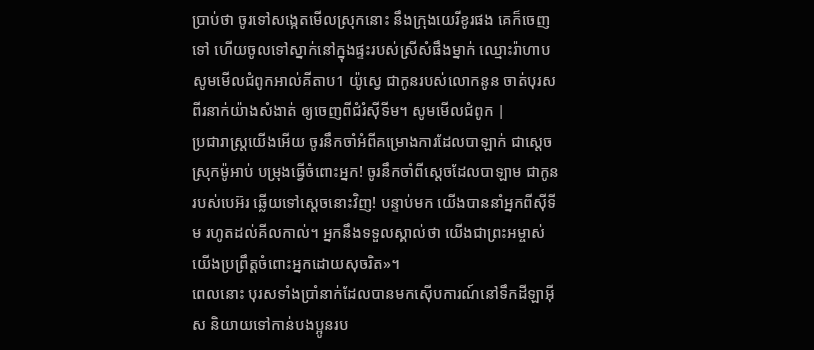ប្រាប់ថា ចូរទៅសង្កេតមើលស្រុកនោះ នឹងក្រុងយេរីខូរផង គេក៏ចេញទៅ ហើយចូលទៅស្នាក់នៅក្នុងផ្ទះរបស់ស្រីសំផឹងម្នាក់ ឈ្មោះរ៉ាហាប សូមមើលជំពូកអាល់គីតាប1 យ៉ូស្វេ ជាកូនរបស់លោកនូន ចាត់បុរសពីរនាក់យ៉ាងសំងាត់ ឲ្យចេញពីជំរំស៊ីទីម។ សូមមើលជំពូក |
ប្រជារាស្ត្រយើងអើយ ចូរនឹកចាំអំពីគម្រោងការដែលបាឡាក់ ជាស្ដេចស្រុកម៉ូអាប់ បម្រុងធ្វើចំពោះអ្នក! ចូរនឹកចាំពីស្ដេចដែលបាឡាម ជាកូនរបស់បេអ៊រ ឆ្លើយទៅស្ដេចនោះវិញ! បន្ទាប់មក យើងបាននាំអ្នកពីស៊ីទីម រហូតដល់គីលកាល់។ អ្នកនឹងទទួលស្គាល់ថា យើងជាព្រះអម្ចាស់ យើងប្រព្រឹត្តចំពោះអ្នកដោយសុចរិត»។
ពេលនោះ បុរសទាំងប្រាំនាក់ដែលបានមកស៊ើបការណ៍នៅទឹកដីឡាអ៊ីស និយាយទៅកាន់បងប្អូនរប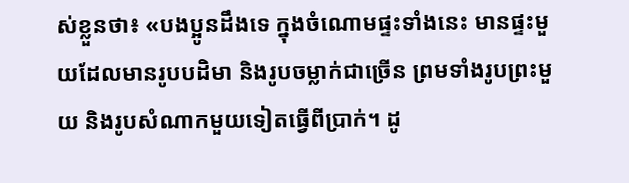ស់ខ្លួនថា៖ «បងប្អូនដឹងទេ ក្នុងចំណោមផ្ទះទាំងនេះ មានផ្ទះមួយដែលមានរូបបដិមា និងរូបចម្លាក់ជាច្រើន ព្រមទាំងរូបព្រះមួយ និងរូបសំណាកមួយទៀតធ្វើពីប្រាក់។ ដូ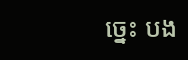ច្នេះ បង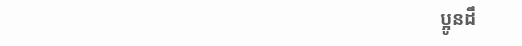ប្អូនដឹ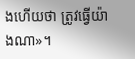ងហើយថា ត្រូវធ្វើយ៉ាងណា»។